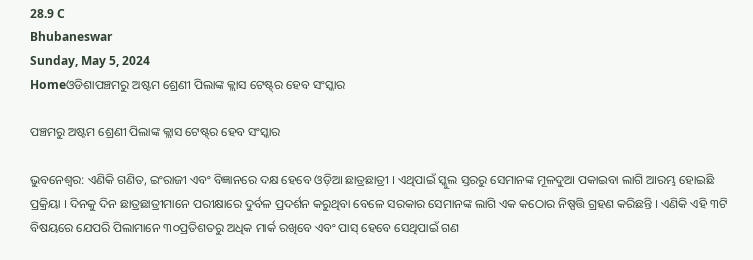28.9 C
Bhubaneswar
Sunday, May 5, 2024
Homeଓଡିଶାପଞ୍ଚମରୁ ଅଷ୍ଟମ ଶ୍ରେଣୀ ପିଲାଙ୍କ କ୍ଲାସ ଟେଷ୍ଟ୍‌ର ହେବ ସଂସ୍କାର

ପଞ୍ଚମରୁ ଅଷ୍ଟମ ଶ୍ରେଣୀ ପିଲାଙ୍କ କ୍ଲାସ ଟେଷ୍ଟ୍‌ର ହେବ ସଂସ୍କାର

ଭୁବନେଶ୍ୱର: ଏଣିକି ଗଣିତ, ଇଂରାଜୀ ଏବଂ ବିଜ୍ଞାନରେ ଦକ୍ଷ ହେବେ ଓଡ଼ିଆ ଛାତ୍ରଛାତ୍ରୀ । ଏଥିପାଇଁ ସ୍କୁଲ ସ୍ତରରୁ ସେମାନଙ୍କ ମୂଳଦୁଆ ପକାଇବା ଲାଗି ଆରମ୍ଭ ହୋଇଛି ପ୍ରକ୍ରିୟା । ଦିନକୁ ଦିନ ଛାତ୍ରଛାତ୍ରୀମାନେ ପରୀକ୍ଷାରେ ଦୁର୍ବଳ ପ୍ରଦର୍ଶନ କରୁଥିବା ବେଳେ ସରକାର ସେମାନଙ୍କ ଲାଗି ଏକ କଠୋର ନିଷ୍ପତ୍ତି ଗ୍ରହଣ କରିଛନ୍ତି । ଏଣିକି ଏହି ୩ଟି ବିଷୟରେ ଯେପରି ପିଲାମାନେ ୩୦ପ୍ରତିଶତରୁ ଅଧିକ ମାର୍କ ରଖିବେ ଏବଂ ପାସ୍ ହେବେ ସେଥିପାଇଁ ଗଣ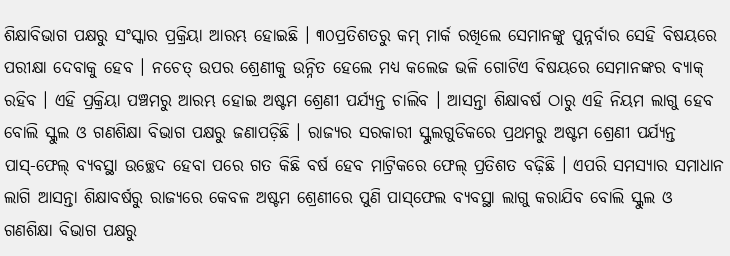ଶିକ୍ଷାବିଭାଗ ପକ୍ଷରୁ ସଂସ୍କାର ପ୍ରକ୍ରିୟା ଆରମ୍ଭ ହୋଇଛି । ୩୦ପ୍ରତିଶତରୁ କମ୍ ମାର୍କ ରଖିଲେ ସେମାନଙ୍କୁ ପୁନ୍ନର୍ବାର ସେହି ବିଷୟରେ ପରୀକ୍ଷା ଦେବାକୁ ହେବ । ନଚେତ୍ ଉପର ଶ୍ରେଣୀକୁ ଉନ୍ନିତ ହେଲେ ମଧ୍ୟ କଲେଜ ଭଳି ଗୋଟିଏ ବିଷୟରେ ସେମାନଙ୍କର ବ୍ୟାକ୍ ରହିବ । ଏହି ପ୍ରକ୍ରିୟା ପଞ୍ଚମରୁ ଆରମ୍ଭ ହୋଇ ଅଷ୍ଟମ ଶ୍ରେଣୀ ପର୍ଯ୍ୟନ୍ତ ଚାଲିବ । ଆସନ୍ତା ଶିକ୍ଷାବର୍ଷ ଠାରୁ ଏହି ନିୟମ ଲାଗୁ ହେବ ବୋଲି ସ୍କୁଲ ଓ ଗଣଶିକ୍ଷା ବିଭାଗ ପକ୍ଷରୁ ଜଣାପଡ଼ିଛି । ରାଜ୍ୟର ସରକାରୀ ସ୍କୁଲଗୁଡିକରେ ପ୍ରଥମରୁ ଅଷ୍ଟମ ଶ୍ରେଣୀ ପର୍ଯ୍ୟନ୍ତ ପାସ୍‌-ଫେଲ୍ ବ୍ୟବସ୍ଥା ଉଚ୍ଛେଦ ହେବା ପରେ ଗତ କିଛି ବର୍ଷ ହେବ ମାଟ୍ରିକରେ ଫେଲ୍ ପ୍ରତିଶତ ବଢ଼ିଛି । ଏପରି ସମସ୍ୟାର ସମାଧାନ ଲାଗି ଆସନ୍ତା ଶିକ୍ଷାବର୍ଷରୁ ରାଜ୍ୟରେ କେବଳ ଅଷ୍ଟମ ଶ୍ରେଣୀରେ ପୁଣି ପାସ୍‌ଫେଲ ବ୍ୟବସ୍ଥା ଲାଗୁ କରାଯିବ ବୋଲି ସ୍କୁଲ ଓ ଗଣଶିକ୍ଷା ବିଭାଗ ପକ୍ଷରୁ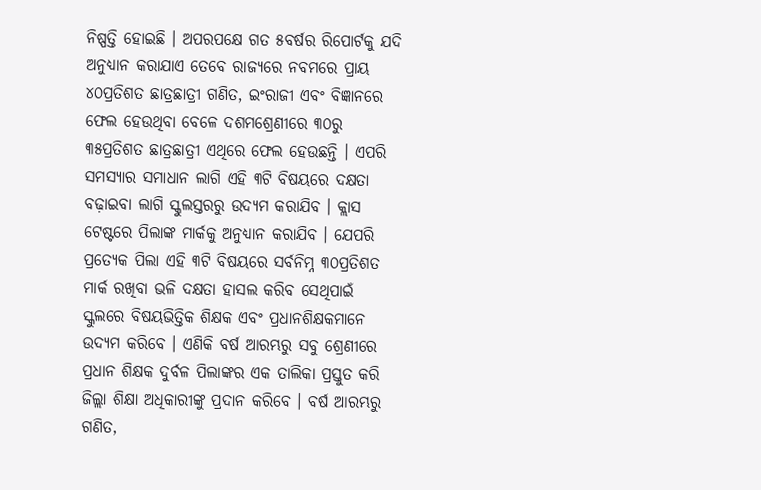ନିଷ୍ପତ୍ତି ହୋଇଛି । ଅପରପକ୍ଷେ ଗତ ୫ବର୍ଷର ରିପୋର୍ଟକୁ ଯଦି ଅନୁଧ୍ୟାନ କରାଯାଏ ତେବେ ରାଜ୍ୟରେ ନବମରେ ପ୍ରାୟ ୪୦ପ୍ରତିଶତ ଛାତ୍ରଛାତ୍ରୀ ଗଣିତ, ଇଂରାଜୀ ଏବଂ ବିଜ୍ଞାନରେ ଫେଲ ହେଉଥିବା ବେଳେ ଦଶମଶ୍ରେଣୀରେ ୩୦ରୁ ୩୫ପ୍ରତିଶତ ଛାତ୍ରଛାତ୍ରୀ ଏଥିରେ ଫେଲ ହେଉଛନ୍ତି । ଏପରି ସମସ୍ୟାର ସମାଧାନ ଲାଗି ଏହି ୩ଟି ବିଷୟରେ ଦକ୍ଷତା ବଢ଼ାଇବା ଲାଗି ସ୍କୁଲସ୍ତରରୁ ଉଦ୍ୟମ କରାଯିବ । କ୍ଲାସ ଟେଷ୍ଟରେ ପିଲାଙ୍କ ମାର୍କକୁ ଅନୁଧ୍ୟାନ କରାଯିବ । ଯେପରି ପ୍ରତ୍ୟେକ ପିଲା ଏହି ୩ଟି ବିଷୟରେ ସର୍ବନିମ୍ନ ୩୦ପ୍ରତିଶତ ମାର୍କ ରଖିବା ଭଳି ଦକ୍ଷତା ହାସଲ କରିବ ସେଥିପାଇଁ ସ୍କୁଲରେ ବିଷୟଭିତ୍ତିକ ଶିକ୍ଷକ ଏବଂ ପ୍ରଧାନଶିକ୍ଷକମାନେ ଉଦ୍ୟମ କରିବେ । ଏଣିକି ବର୍ଷ ଆରମ୍ଭରୁ ସବୁ ଶ୍ରେଣୀରେ ପ୍ରଧାନ ଶିକ୍ଷକ ଦୁର୍ବଳ ପିଲାଙ୍କର ଏକ ତାଲିକା ପ୍ରସ୍ତୁତ କରି ଜିଲ୍ଲା ଶିକ୍ଷା ଅଧିକାରୀଙ୍କୁ ପ୍ରଦାନ କରିବେ । ବର୍ଷ ଆରମ୍ଭରୁ ଗଣିତ,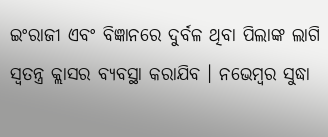ଇଂରାଜୀ ଏବଂ ବିଜ୍ଞାନରେ ଦୁର୍ବଳ ଥିବା ପିଲାଙ୍କ ଲାଗି ସ୍ୱତନ୍ତ୍ର କ୍ଲାସର ବ୍ୟବସ୍ଥା କରାଯିବ । ନଭେମ୍ବର ସୁଦ୍ଧା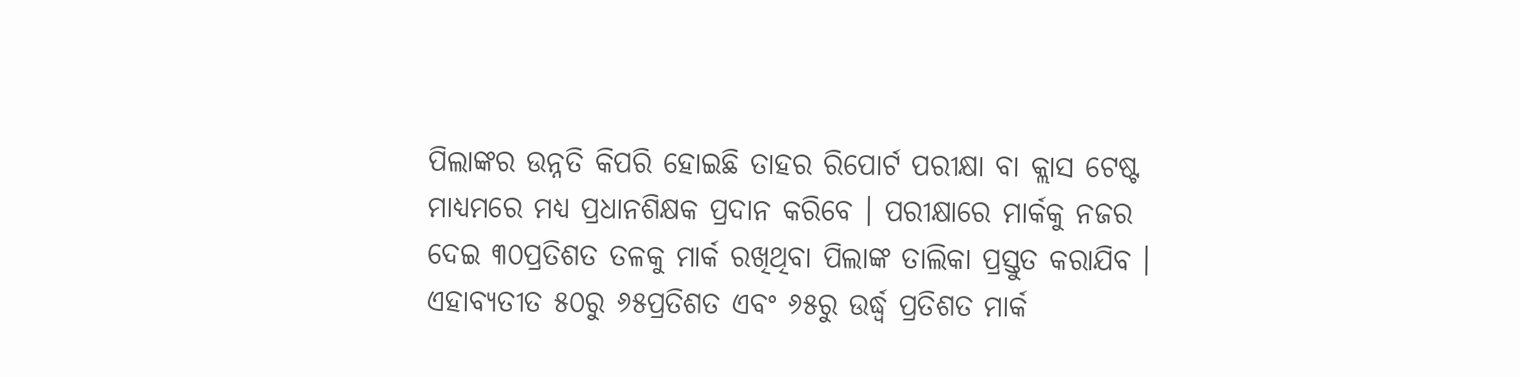ପିଲାଙ୍କର ଉନ୍ନତି କିପରି ହୋଇଛି ତାହର ରିପୋର୍ଟ ପରୀକ୍ଷା ବା କ୍ଲାସ ଟେଷ୍ଟ ମାଧ୍ୟମରେ ମଧ୍ୟ ପ୍ରଧାନଶିକ୍ଷକ ପ୍ରଦାନ କରିବେ । ପରୀକ୍ଷାରେ ମାର୍କକୁ ନଜର ଦେଇ ୩୦ପ୍ରତିଶତ ତଳକୁ ମାର୍କ ରଖିଥିବା ପିଲାଙ୍କ ତାଲିକା ପ୍ରସ୍ତୁତ କରାଯିବ । ଏହାବ୍ୟତୀତ ୫୦ରୁ ୬୫ପ୍ରତିଶତ ଏବଂ ୬୫ରୁ ଉର୍ଦ୍ଧ୍ୱ ପ୍ରତିଶତ ମାର୍କ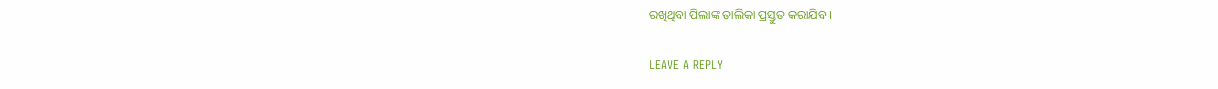ରଖିଥିବା ପିଲାଙ୍କ ତାଲିକା ପ୍ରସ୍ତୁତ କରାଯିବ ।

LEAVE A REPLY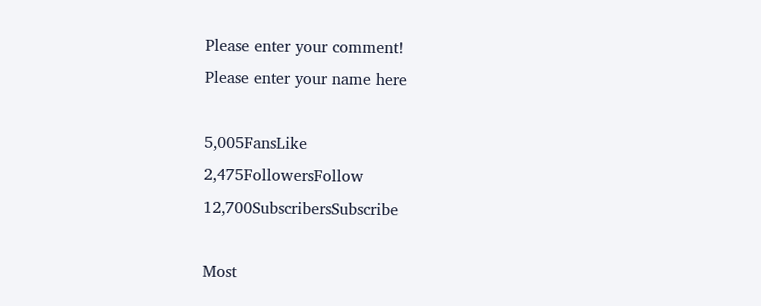Please enter your comment!
Please enter your name here

5,005FansLike
2,475FollowersFollow
12,700SubscribersSubscribe

Most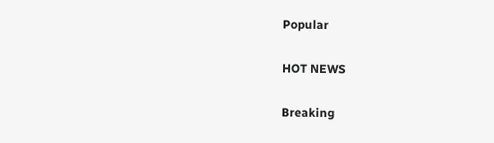Popular

HOT NEWS

Breaking